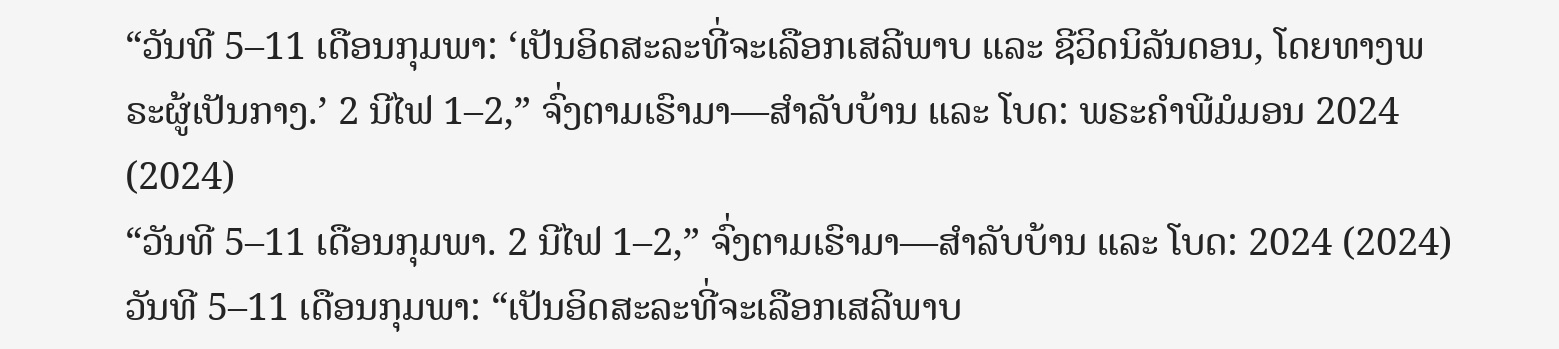“ວັນທີ 5–11 ເດືອນກຸມພາ: ‘ເປັນອິດສະລະທີ່ຈະເລືອກເສລີພາບ ແລະ ຊີວິດນິລັນດອນ, ໂດຍທາງພຣະຜູ້ເປັນກາງ.’ 2 ນີໄຟ 1–2,” ຈົ່ງຕາມເຮົາມາ—ສຳລັບບ້ານ ແລະ ໂບດ: ພຣະຄຳພີມໍມອນ 2024 (2024)
“ວັນທີ 5–11 ເດືອນກຸມພາ. 2 ນີໄຟ 1–2,” ຈົ່ງຕາມເຮົາມາ—ສຳລັບບ້ານ ແລະ ໂບດ: 2024 (2024)
ວັນທີ 5–11 ເດືອນກຸມພາ: “ເປັນອິດສະລະທີ່ຈະເລືອກເສລີພາບ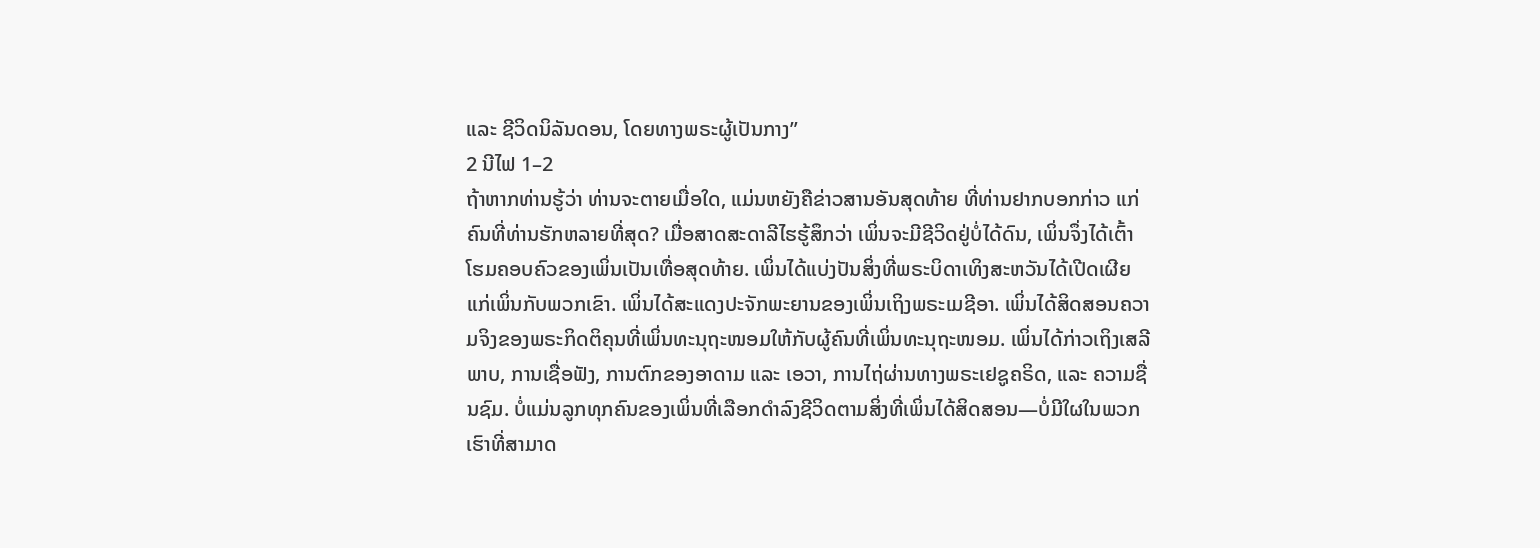ແລະ ຊີວິດນິລັນດອນ, ໂດຍທາງພຣະຜູ້ເປັນກາງ”
2 ນີໄຟ 1–2
ຖ້າຫາກທ່ານຮູ້ວ່າ ທ່ານຈະຕາຍເມື່ອໃດ, ແມ່ນຫຍັງຄືຂ່າວສານອັນສຸດທ້າຍ ທີ່ທ່ານຢາກບອກກ່າວ ແກ່ຄົນທີ່ທ່ານຮັກຫລາຍທີ່ສຸດ? ເມື່ອສາດສະດາລີໄຮຮູ້ສຶກວ່າ ເພິ່ນຈະມີຊີວິດຢູ່ບໍ່ໄດ້ດົນ, ເພິ່ນຈຶ່ງໄດ້ເຕົ້າໂຮມຄອບຄົວຂອງເພິ່ນເປັນເທື່ອສຸດທ້າຍ. ເພິ່ນໄດ້ແບ່ງປັນສິ່ງທີ່ພຣະບິດາເທິງສະຫວັນໄດ້ເປີດເຜີຍແກ່ເພິ່ນກັບພວກເຂົາ. ເພິ່ນໄດ້ສະແດງປະຈັກພະຍານຂອງເພິ່ນເຖິງພຣະເມຊີອາ. ເພິ່ນໄດ້ສິດສອນຄວາມຈິງຂອງພຣະກິດຕິຄຸນທີ່ເພິ່ນທະນຸຖະໜອມໃຫ້ກັບຜູ້ຄົນທີ່ເພິ່ນທະນຸຖະໜອມ. ເພິ່ນໄດ້ກ່າວເຖິງເສລີພາບ, ການເຊື່ອຟັງ, ການຕົກຂອງອາດາມ ແລະ ເອວາ, ການໄຖ່ຜ່ານທາງພຣະເຢຊູຄຣິດ, ແລະ ຄວາມຊື່ນຊົມ. ບໍ່ແມ່ນລູກທຸກຄົນຂອງເພິ່ນທີ່ເລືອກດຳລົງຊີວິດຕາມສິ່ງທີ່ເພິ່ນໄດ້ສິດສອນ—ບໍ່ມີໃຜໃນພວກເຮົາທີ່ສາມາດ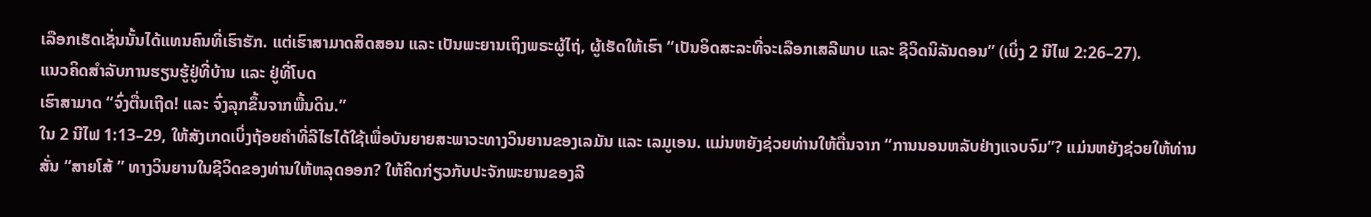ເລືອກເຮັດເຊັ່ນນັ້ນໄດ້ແທນຄົນທີ່ເຮົາຮັກ. ແຕ່ເຮົາສາມາດສິດສອນ ແລະ ເປັນພະຍານເຖິງພຣະຜູ້ໄຖ່, ຜູ້ເຮັດໃຫ້ເຮົາ “ເປັນອິດສະລະທີ່ຈະເລືອກເສລີພາບ ແລະ ຊີວິດນິລັນດອນ” (ເບິ່ງ 2 ນີໄຟ 2:26–27).
ແນວຄິດສຳລັບການຮຽນຮູ້ຢູ່ທີ່ບ້ານ ແລະ ຢູ່ທີ່ໂບດ
ເຮົາສາມາດ “ຈົ່ງຕື່ນເຖີດ! ແລະ ຈົ່ງລຸກຂຶ້ນຈາກພື້ນດິນ.”
ໃນ 2 ນີໄຟ 1:13–29, ໃຫ້ສັງເກດເບິ່ງຖ້ອຍຄຳທີ່ລີໄຮໄດ້ໃຊ້ເພື່ອບັນຍາຍສະພາວະທາງວິນຍານຂອງເລມັນ ແລະ ເລມູເອນ. ແມ່ນຫຍັງຊ່ວຍທ່ານໃຫ້ຕື່ນຈາກ “ການນອນຫລັບຢ່າງແຈບຈົມ”? ແມ່ນຫຍັງຊ່ວຍໃຫ້ທ່ານສັ່ນ “ສາຍໂສ້ ” ທາງວິນຍານໃນຊີວິດຂອງທ່ານໃຫ້ຫລຸດອອກ? ໃຫ້ຄິດກ່ຽວກັບປະຈັກພະຍານຂອງລີ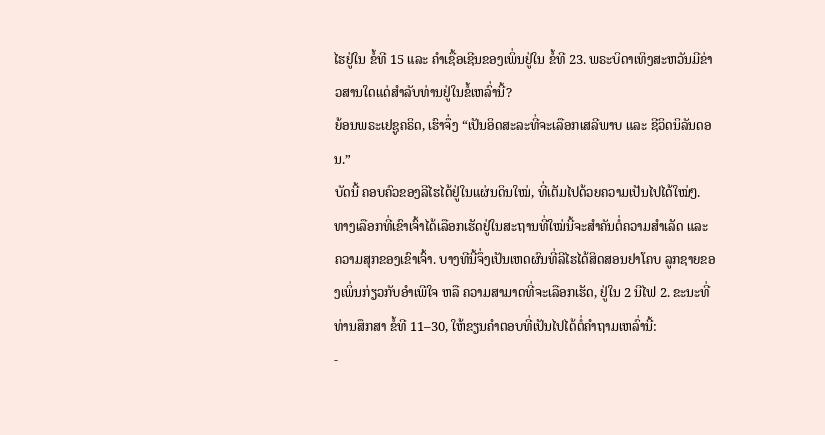ໄຮຢູ່ໃນ ຂໍ້ທີ 15 ແລະ ຄຳເຊື້ອເຊີນຂອງເພິ່ນຢູ່ໃນ ຂໍ້ທີ 23. ພຣະບິດາເທິງສະຫວັນມີຂ່າວສານໃດແດ່ສຳລັບທ່ານຢູ່ໃນຂໍ້ເຫລົ່ານີ້?
ຍ້ອນພຣະເຢຊູຄຣິດ, ເຮົາຈຶ່ງ “ເປັນອິດສະລະທີ່ຈະເລືອກເສລີພາບ ແລະ ຊີວິດນິລັນດອນ.”
ບັດນີ້ ຄອບຄົວຂອງລີໄຮໄດ້ຢູ່ໃນແຜ່ນດິນໃໝ່, ທີ່ເຕັມໄປດ້ວຍຄວາມເປັນໄປໄດ້ໃໝ່ໆ. ທາງເລືອກທີ່ເຂົາເຈົ້າໄດ້ເລືອກເຮັດຢູ່ໃນສະຖານທີ່ໃໝ່ນີ້ຈະສຳຄັນຕໍ່ຄວາມສຳເລັດ ແລະ ຄວາມສຸກຂອງເຂົາເຈົ້າ. ບາງທີນີ້ຈຶ່ງເປັນເຫດຜົນທີ່ລີໄຮໄດ້ສິດສອນຢາໂຄບ ລູກຊາຍຂອງເພິ່ນກ່ຽວກັບອຳເພີໃຈ ຫລື ຄວາມສາມາດທີ່ຈະເລືອກເຮັດ, ຢູ່ໃນ 2 ນີໄຟ 2. ຂະນະທີ່ທ່ານສຶກສາ ຂໍ້ທີ 11–30, ໃຫ້ຂຽນຄຳຕອບທີ່ເປັນໄປໄດ້ຕໍ່ຄຳຖາມເຫລົ່ານີ້:
-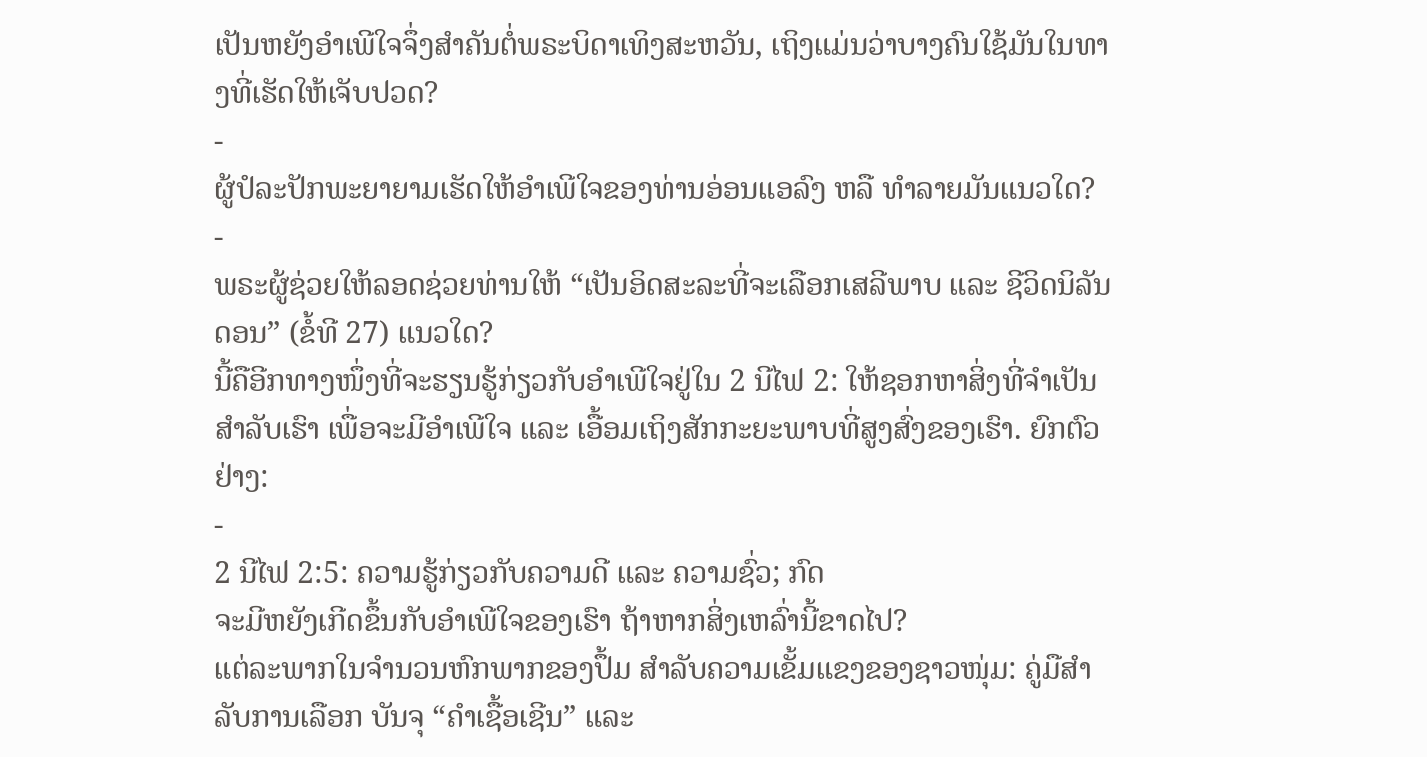ເປັນຫຍັງອຳເພີໃຈຈຶ່ງສຳຄັນຕໍ່ພຣະບິດາເທິງສະຫວັນ, ເຖິງແມ່ນວ່າບາງຄົນໃຊ້ມັນໃນທາງທີ່ເຮັດໃຫ້ເຈັບປວດ?
-
ຜູ້ປໍລະປັກພະຍາຍາມເຮັດໃຫ້ອຳເພີໃຈຂອງທ່ານອ່ອນແອລົງ ຫລື ທຳລາຍມັນແນວໃດ?
-
ພຣະຜູ້ຊ່ວຍໃຫ້ລອດຊ່ວຍທ່ານໃຫ້ “ເປັນອິດສະລະທີ່ຈະເລືອກເສລີພາບ ແລະ ຊີວິດນິລັນດອນ” (ຂໍ້ທີ 27) ແນວໃດ?
ນີ້ຄືອີກທາງໜຶ່ງທີ່ຈະຮຽນຮູ້ກ່ຽວກັບອຳເພີໃຈຢູ່ໃນ 2 ນີໄຟ 2: ໃຫ້ຊອກຫາສິ່ງທີ່ຈຳເປັນສຳລັບເຮົາ ເພື່ອຈະມີອຳເພີໃຈ ແລະ ເອື້ອມເຖິງສັກກະຍະພາບທີ່ສູງສົ່ງຂອງເຮົາ. ຍົກຕົວຢ່າງ:
-
2 ນີໄຟ 2:5: ຄວາມຮູ້ກ່ຽວກັບຄວາມດີ ແລະ ຄວາມຊົ່ວ; ກົດ
ຈະມີຫຍັງເກີດຂຶ້ນກັບອຳເພີໃຈຂອງເຮົາ ຖ້າຫາກສິ່ງເຫລົ່ານີ້ຂາດໄປ?
ແຕ່ລະພາກໃນຈຳນວນຫົກພາກຂອງປຶ້ມ ສຳລັບຄວາມເຂັ້ມແຂງຂອງຊາວໜຸ່ມ: ຄູ່ມືສຳລັບການເລືອກ ບັນຈຸ “ຄຳເຊື້ອເຊີນ” ແລະ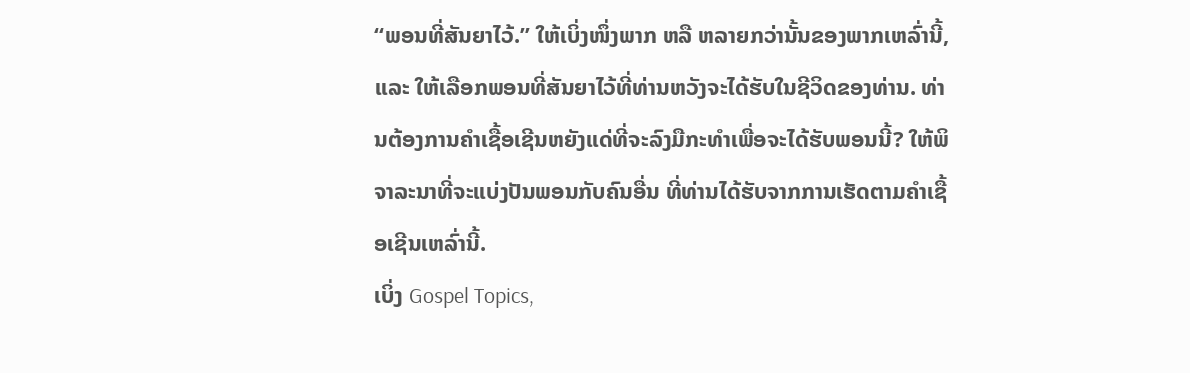“ພອນທີ່ສັນຍາໄວ້.” ໃຫ້ເບິ່ງໜຶ່ງພາກ ຫລື ຫລາຍກວ່ານັ້ນຂອງພາກເຫລົ່ານີ້, ແລະ ໃຫ້ເລືອກພອນທີ່ສັນຍາໄວ້ທີ່ທ່ານຫວັງຈະໄດ້ຮັບໃນຊີວິດຂອງທ່ານ. ທ່ານຕ້ອງການຄຳເຊື້ອເຊີນຫຍັງແດ່ທີ່ຈະລົງມືກະທຳເພື່ອຈະໄດ້ຮັບພອນນີ້? ໃຫ້ພິຈາລະນາທີ່ຈະແບ່ງປັນພອນກັບຄົນອື່ນ ທີ່ທ່ານໄດ້ຮັບຈາກການເຮັດຕາມຄຳເຊື້ອເຊີນເຫລົ່ານີ້.
ເບິ່ງ Gospel Topics,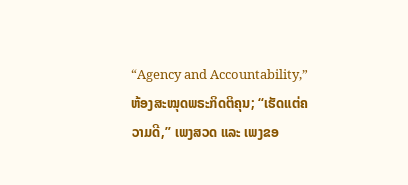“Agency and Accountability,” ຫ້ອງສະໝຸດພຣະກິດຕິຄຸນ; “ເຮັດແຕ່ຄວາມດີ,” ເພງສວດ ແລະ ເພງຂອ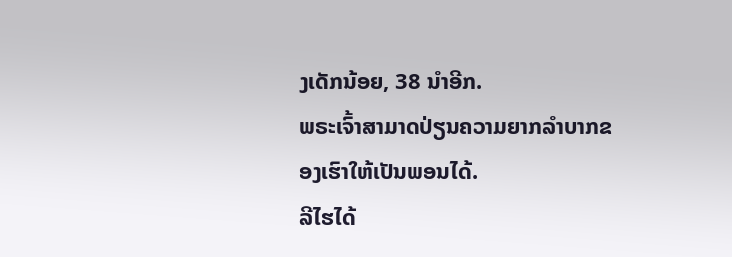ງເດັກນ້ອຍ, 38 ນຳອີກ.
ພຣະເຈົ້າສາມາດປ່ຽນຄວາມຍາກລຳບາກຂອງເຮົາໃຫ້ເປັນພອນໄດ້.
ລີໄຮໄດ້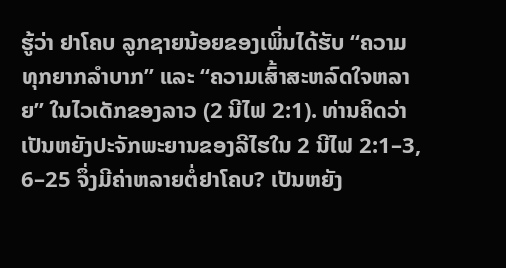ຮູ້ວ່າ ຢາໂຄບ ລູກຊາຍນ້ອຍຂອງເພິ່ນໄດ້ຮັບ “ຄວາມທຸກຍາກລຳບາກ” ແລະ “ຄວາມເສົ້າສະຫລົດໃຈຫລາຍ” ໃນໄວເດັກຂອງລາວ (2 ນີໄຟ 2:1). ທ່ານຄິດວ່າເປັນຫຍັງປະຈັກພະຍານຂອງລີໄຮໃນ 2 ນີໄຟ 2:1–3, 6–25 ຈຶ່ງມີຄ່າຫລາຍຕໍ່ຢາໂຄບ? ເປັນຫຍັງ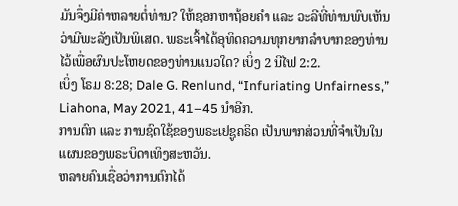ມັນຈຶ່ງມີຄ່າຫລາຍຕໍ່ທ່ານ? ໃຫ້ຊອກຫາຖ້ອຍຄຳ ແລະ ວະລີທີ່ທ່ານພົບເຫັນວ່າມີພະລັງເປັນພິເສດ. ພຣະເຈົ້າໄດ້ອຸທິດຄວາມທຸກຍາກລຳບາກຂອງທ່ານໄວ້ເພື່ອຜົນປະໂຫຍດຂອງທ່ານແນວໃດ? ເບິ່ງ 2 ນີໄຟ 2:2.
ເບິ່ງ ໂຣມ 8:28; Dale G. Renlund, “Infuriating Unfairness,” Liahona, May 2021, 41–45 ນຳອີກ.
ການຕົກ ແລະ ການຊົດໃຊ້ຂອງພຣະເຢຊູຄຣິດ ເປັນພາກສ່ວນທີ່ຈຳເປັນໃນແຜນຂອງພຣະບິດາເທິງສະຫວັນ.
ຫລາຍຄົນເຊື່ອວ່າການຕົກໄດ້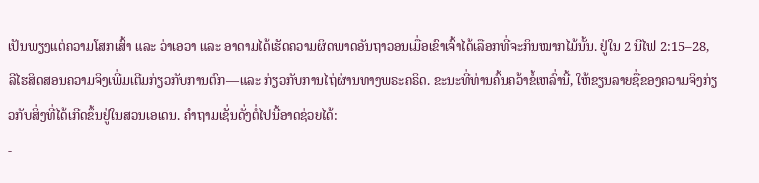ເປັນພຽງແຕ່ຄວາມໂສກເສົ້າ ແລະ ວ່າເອວາ ແລະ ອາດາມໄດ້ເຮັດຄວາມຜິດພາດອັນຖາວອນເມື່ອເຂົາເຈົ້າໄດ້ເລືອກທີ່ຈະກິນໝາກໄມ້ນັ້ນ. ຢູ່ໃນ 2 ນີໄຟ 2:15–28, ລີໄຮສິດສອນຄວາມຈິງເພີ່ມເຕີມກ່ຽວກັບການຕົກ—ແລະ ກ່ຽວກັບການໄຖ່ຜ່ານທາງພຣະຄຣິດ. ຂະນະທີ່ທ່ານຄົ້ນຄວ້າຂໍ້ເຫລົ່ານີ້, ໃຫ້ຂຽນລາຍຊື່ຂອງຄວາມຈິງກ່ຽວກັບສິ່ງທີ່ໄດ້ເກີດຂຶ້ນຢູ່ໃນສວນເອເດນ. ຄຳຖາມເຊັ່ນດັ່ງຕໍ່ໄປນີ້ອາດຊ່ວຍໄດ້:
-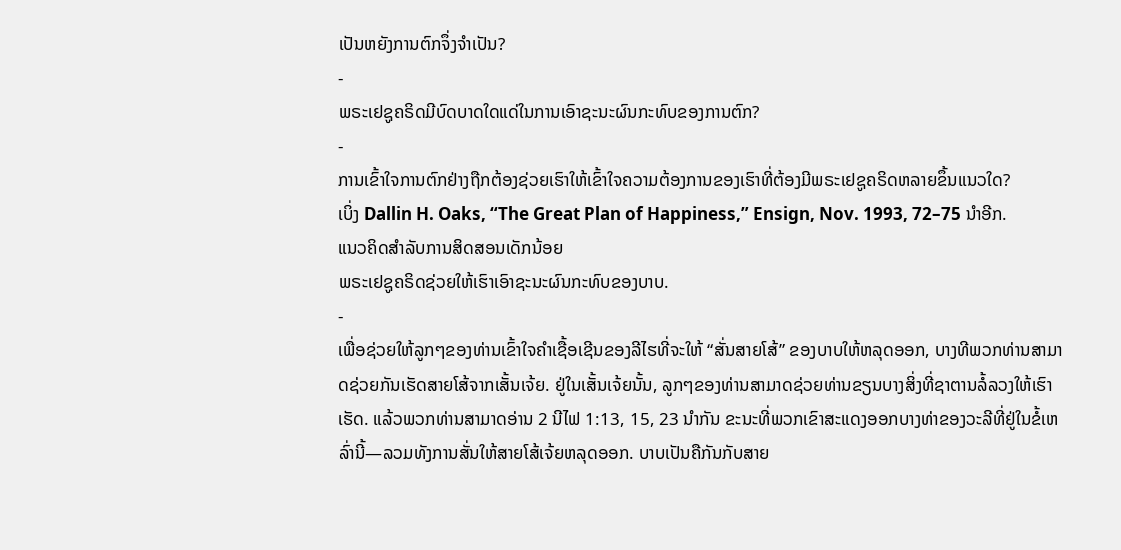ເປັນຫຍັງການຕົກຈຶ່ງຈຳເປັນ?
-
ພຣະເຢຊູຄຣິດມີບົດບາດໃດແດ່ໃນການເອົາຊະນະຜົນກະທົບຂອງການຕົກ?
-
ການເຂົ້າໃຈການຕົກຢ່າງຖືກຕ້ອງຊ່ວຍເຮົາໃຫ້ເຂົ້າໃຈຄວາມຕ້ອງການຂອງເຮົາທີ່ຕ້ອງມີພຣະເຢຊູຄຣິດຫລາຍຂຶ້ນແນວໃດ?
ເບິ່ງ Dallin H. Oaks, “The Great Plan of Happiness,” Ensign, Nov. 1993, 72–75 ນຳອີກ.
ແນວຄິດສຳລັບການສິດສອນເດັກນ້ອຍ
ພຣະເຢຊູຄຣິດຊ່ວຍໃຫ້ເຮົາເອົາຊະນະຜົນກະທົບຂອງບາບ.
-
ເພື່ອຊ່ວຍໃຫ້ລູກໆຂອງທ່ານເຂົ້າໃຈຄຳເຊື້ອເຊີນຂອງລີໄຮທີ່ຈະໃຫ້ “ສັ່ນສາຍໂສ້” ຂອງບາບໃຫ້ຫລຸດອອກ, ບາງທີພວກທ່ານສາມາດຊ່ວຍກັນເຮັດສາຍໂສ້ຈາກເສັ້ນເຈ້ຍ. ຢູ່ໃນເສັ້ນເຈ້ຍນັ້ນ, ລູກໆຂອງທ່ານສາມາດຊ່ວຍທ່ານຂຽນບາງສິ່ງທີ່ຊາຕານລໍ້ລວງໃຫ້ເຮົາເຮັດ. ແລ້ວພວກທ່ານສາມາດອ່ານ 2 ນີໄຟ 1:13, 15, 23 ນຳກັນ ຂະນະທີ່ພວກເຂົາສະແດງອອກບາງທ່າຂອງວະລີທີ່ຢູ່ໃນຂໍ້ເຫລົ່ານີ້—ລວມທັງການສັ່ນໃຫ້ສາຍໂສ້ເຈ້ຍຫລຸດອອກ. ບາບເປັນຄືກັນກັບສາຍ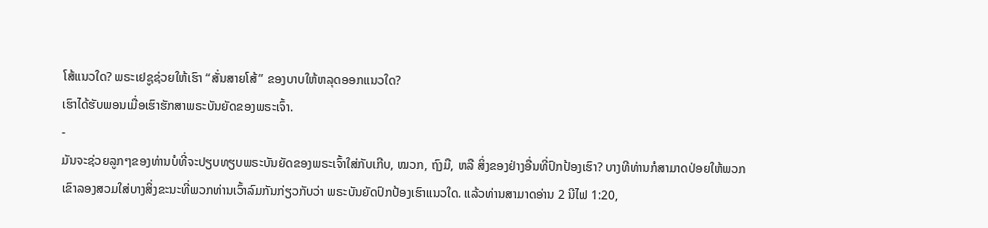ໂສ້ແນວໃດ? ພຣະເຢຊູຊ່ວຍໃຫ້ເຮົາ “ສັ່ນສາຍໂສ້” ຂອງບາບໃຫ້ຫລຸດອອກແນວໃດ?
ເຮົາໄດ້ຮັບພອນເມື່ອເຮົາຮັກສາພຣະບັນຍັດຂອງພຣະເຈົ້າ.
-
ມັນຈະຊ່ວຍລູກໆຂອງທ່ານບໍທີ່ຈະປຽບທຽບພຣະບັນຍັດຂອງພຣະເຈົ້າໃສ່ກັບເກີບ, ໝວກ, ຖົງມື, ຫລື ສິ່ງຂອງຢ່າງອື່ນທີ່ປົກປ້ອງເຮົາ? ບາງທີທ່ານກໍສາມາດປ່ອຍໃຫ້ພວກເຂົາລອງສວມໃສ່ບາງສິ່ງຂະນະທີ່ພວກທ່ານເວົ້າລົມກັນກ່ຽວກັບວ່າ ພຣະບັນຍັດປົກປ້ອງເຮົາແນວໃດ. ແລ້ວທ່ານສາມາດອ່ານ 2 ນີໄຟ 1:20,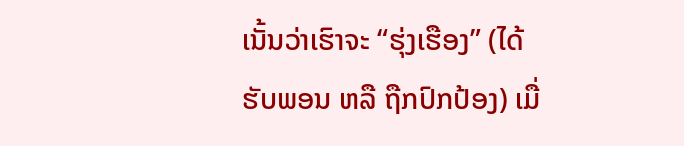ເນັ້ນວ່າເຮົາຈະ “ຮຸ່ງເຮືອງ” (ໄດ້ຮັບພອນ ຫລື ຖືກປົກປ້ອງ) ເມື່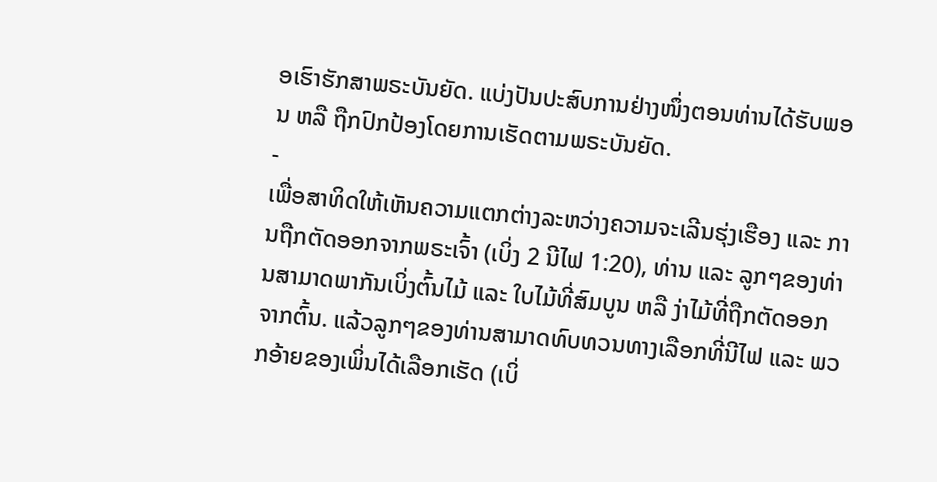ອເຮົາຮັກສາພຣະບັນຍັດ. ແບ່ງປັນປະສົບການຢ່າງໜຶ່ງຕອນທ່ານໄດ້ຮັບພອນ ຫລື ຖືກປົກປ້ອງໂດຍການເຮັດຕາມພຣະບັນຍັດ.
-
ເພື່ອສາທິດໃຫ້ເຫັນຄວາມແຕກຕ່າງລະຫວ່າງຄວາມຈະເລີນຮຸ່ງເຮືອງ ແລະ ການຖືກຕັດອອກຈາກພຣະເຈົ້າ (ເບິ່ງ 2 ນີໄຟ 1:20), ທ່ານ ແລະ ລູກໆຂອງທ່ານສາມາດພາກັນເບິ່ງຕົ້ນໄມ້ ແລະ ໃບໄມ້ທີ່ສົມບູນ ຫລື ງ່າໄມ້ທີ່ຖືກຕັດອອກຈາກຕົ້ນ. ແລ້ວລູກໆຂອງທ່ານສາມາດທົບທວນທາງເລືອກທີ່ນີໄຟ ແລະ ພວກອ້າຍຂອງເພິ່ນໄດ້ເລືອກເຮັດ (ເບິ່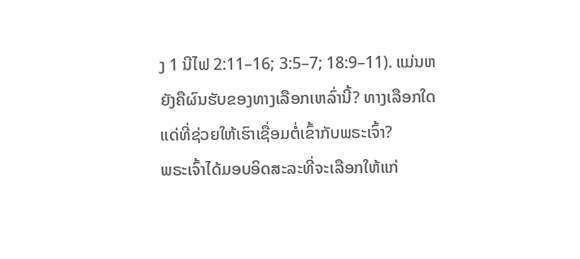ງ 1 ນີໄຟ 2:11–16; 3:5–7; 18:9–11). ແມ່ນຫຍັງຄືຜົນຮັບຂອງທາງເລືອກເຫລົ່ານີ້? ທາງເລືອກໃດແດ່ທີ່ຊ່ວຍໃຫ້ເຮົາເຊື່ອມຕໍ່ເຂົ້າກັບພຣະເຈົ້າ?
ພຣະເຈົ້າໄດ້ມອບອິດສະລະທີ່ຈະເລືອກໃຫ້ແກ່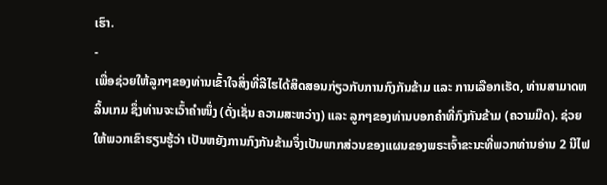ເຮົາ.
-
ເພື່ອຊ່ວຍໃຫ້ລູກໆຂອງທ່ານເຂົ້າໃຈສິ່ງທີ່ລີໄຮໄດ້ສິດສອນກ່ຽວກັບການກົງກັນຂ້າມ ແລະ ການເລືອກເຮັດ, ທ່ານສາມາດຫລິ້ນເກມ ຊຶ່ງທ່ານຈະເວົ້າຄຳໜຶ່ງ (ດັ່ງເຊັ່ນ ຄວາມສະຫວ່າງ) ແລະ ລູກໆຂອງທ່ານບອກຄຳທີ່ກົງກັນຂ້າມ (ຄວາມມືດ). ຊ່ວຍໃຫ້ພວກເຂົາຮຽນຮູ້ວ່າ ເປັນຫຍັງການກົງກັນຂ້າມຈຶ່ງເປັນພາກສ່ວນຂອງແຜນຂອງພຣະເຈົ້າຂະນະທີ່ພວກທ່ານອ່ານ 2 ນີໄຟ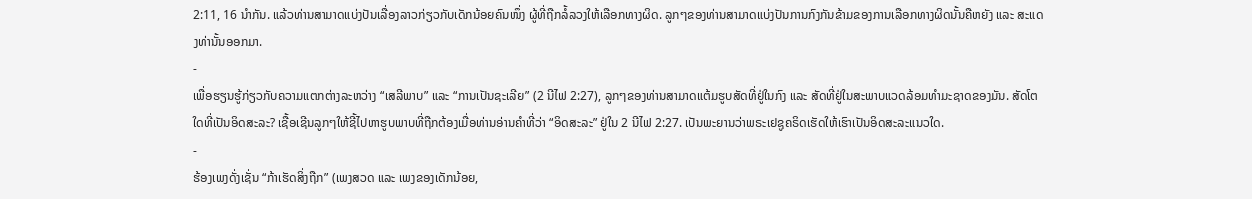2:11, 16 ນຳກັນ. ແລ້ວທ່ານສາມາດແບ່ງປັນເລື່ອງລາວກ່ຽວກັບເດັກນ້ອຍຄົນໜຶ່ງ ຜູ້ທີ່ຖືກລໍ້ລວງໃຫ້ເລືອກທາງຜິດ. ລູກໆຂອງທ່ານສາມາດແບ່ງປັນການກົງກັນຂ້າມຂອງການເລືອກທາງຜິດນັ້ນຄືຫຍັງ ແລະ ສະແດງທ່ານັ້ນອອກມາ.
-
ເພື່ອຮຽນຮູ້ກ່ຽວກັບຄວາມແຕກຕ່າງລະຫວ່າງ “ເສລີພາບ” ແລະ “ການເປັນຊະເລີຍ” (2 ນີໄຟ 2:27), ລູກໆຂອງທ່ານສາມາດແຕ້ມຮູບສັດທີ່ຢູ່ໃນກົງ ແລະ ສັດທີ່ຢູ່ໃນສະພາບແວດລ້ອມທຳມະຊາດຂອງມັນ. ສັດໂຕໃດທີ່ເປັນອິດສະລະ? ເຊື້ອເຊີນລູກໆໃຫ້ຊີ້ໄປຫາຮູບພາບທີ່ຖືກຕ້ອງເມື່ອທ່ານອ່ານຄຳທີ່ວ່າ “ອິດສະລະ” ຢູ່ໃນ 2 ນີໄຟ 2:27. ເປັນພະຍານວ່າພຣະເຢຊູຄຣິດເຮັດໃຫ້ເຮົາເປັນອິດສະລະແນວໃດ.
-
ຮ້ອງເພງດັ່ງເຊັ່ນ “ກ້າເຮັດສິ່ງຖືກ” (ເພງສວດ ແລະ ເພງຂອງເດັກນ້ອຍ,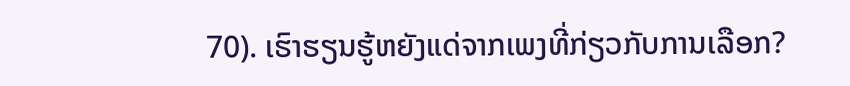70). ເຮົາຮຽນຮູ້ຫຍັງແດ່ຈາກເພງທີ່ກ່ຽວກັບການເລືອກ?